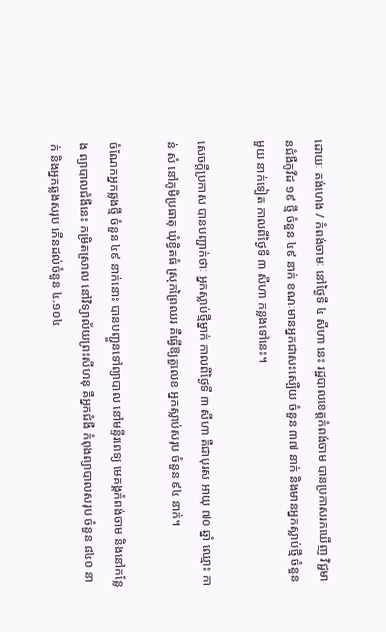ដោយៈ គង់ហេង / កំពង់ចាមៈ នៅថ្ងៃទី ៤ សីហា នេះ រដ្ឋបាលខេត្តកំពង់ចាម បានប្រកាសរកឃើញ វិជ្ជមានជំងឺកូវីដ ១៩ ថ្មី ចំនួន ៤៩ នាក់ ខណៈមានអ្នកជាសះស្បើយ ចំនួន ៣៧ នាក់ និងមានអ្នកស្លាប់ថ្មី ចំនួន មួយ នាក់ទៀត កាលពីថ្ងៃទី ៣ សីហា កន្លងទៅនេះ។

សេចក្តីប្រកាស បានបញ្ជាក់ថាៈ អ្នកស្លាប់ថ្មីម្នាក់ កាលពីថ្ងៃទី ៣ សីហា គឺជាបុរស អាយុ ៧០ ឆ្នាំ ឈ្មោះ កាន់ សំ នៅភូមិប្រធាតុ ឃុំខ្វិតធំ ស្រុកព្រៃឈរ គឺធ្វើឱ្យតួលេខ អ្នកស្លាប់សរុប ចំនួន ៩៤ នាក់។

ចំណែកអ្នកឆ្លងថ្មី ចំនួន ៤៩ នាក់នោះ បានបញ្ជួនទៅព្យាបាល នៅមន្ទីរពេទ្យ មេគង្គកំពង់ចាម និងនៅកន្លែង ព្យាបាលជំងឺនេះ កម្រិតស្រាល នៅវិទ្យាល័យព្រះសីហនុ គឺអ្នកជំងឺ កំពុងព្យាបាលសរុប ចំនួន ៨៤០ នាក់ និងអ្នកឆ្លងសរុប កើនដល់ចំនួន ៤.១០៤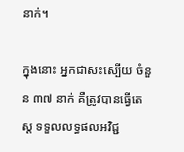នាក់។

ក្នុងនោះ អ្នកជាសះស្បើយ ចំនួន ៣៧ នាក់ គឺត្រូវបានធ្វើតេស្ត ទទួលលទ្ធផលអវិជ្ជ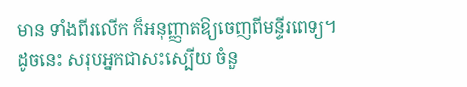មាន ទាំងពីរលើក ក៏អនុញ្ញាតឱ្យចេញពីមន្ទីរពេទ្យ។ ដូចនេះ សរុបអ្នកជាសះស្បើយ ចំនួ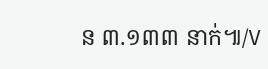ន ៣.១៣៣ នាក់៕/V